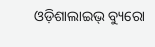ଓଡ଼ିଶାଲାଇଭ୍ ବ୍ୟୁରୋ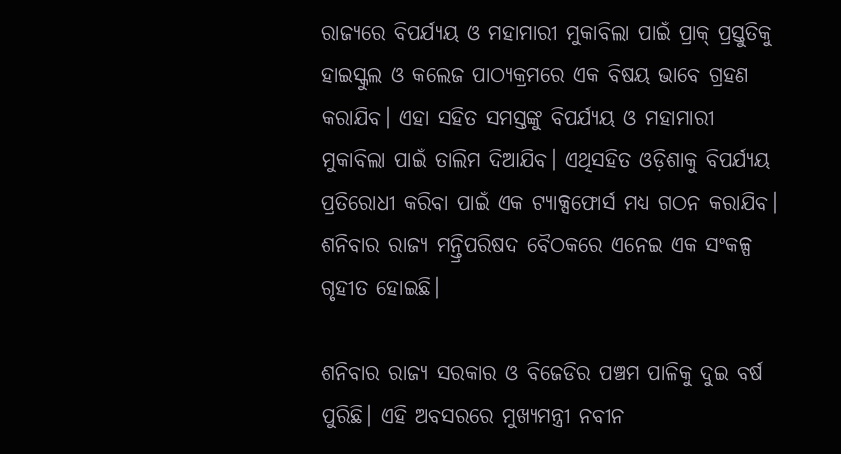ରାଜ୍ୟରେ ବିପର୍ଯ୍ୟୟ ଓ ମହାମାରୀ ମୁକାବିଲା ପାଇଁ ପ୍ରାକ୍ ପ୍ରସ୍ତୁତିକୁ ହାଇସ୍କୁଲ ଓ କଲେଜ ପାଠ୍ୟକ୍ରମରେ ଏକ ବିଷୟ ଭାବେ ଗ୍ରହଣ କରାଯିବ। ଏହା ସହିତ ସମସ୍ତଙ୍କୁ ବିପର୍ଯ୍ୟୟ ଓ ମହାମାରୀ ମୁକାବିଲା ପାଇଁ ତାଲିମ ଦିଆଯିବ। ଏଥିସହିତ ଓଡ଼ିଶାକୁ ବିପର୍ଯ୍ୟୟ ପ୍ରତିରୋଧୀ କରିବା ପାଇଁ ଏକ ଟ୍ୟାକ୍ସଫୋର୍ସ ମଧ୍ୟ ଗଠନ କରାଯିବ। ଶନିବାର ରାଜ୍ୟ ମନ୍ତ୍ରିପରିଷଦ ବୈଠକରେ ଏନେଇ ଏକ ସଂକଳ୍ପ ଗୃହୀତ ହୋଇଛି।

ଶନିବାର ରାଜ୍ୟ ସରକାର ଓ ବିଜେଡିର ପଞ୍ଚମ ପାଳିକୁ ଦୁଇ ବର୍ଷ ପୁରିଛି। ଏହି ଅବସରରେ ମୁଖ୍ୟମନ୍ତ୍ରୀ ନବୀନ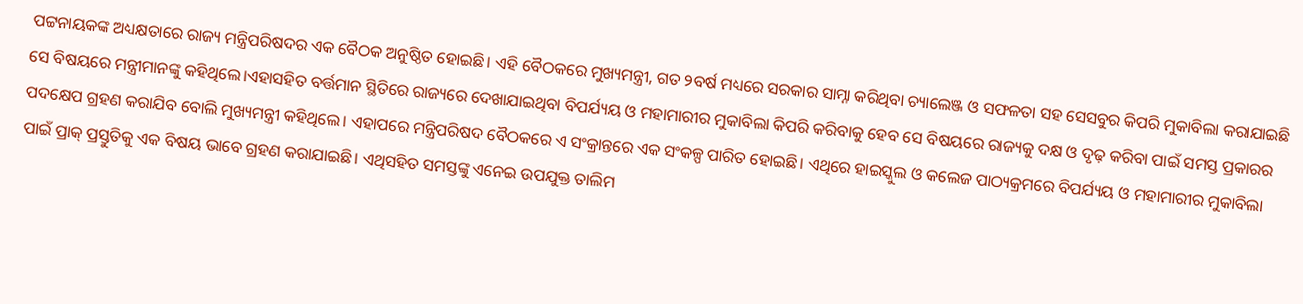ପଟ୍ଟନାୟକଙ୍କ ଅଧ୍ୟକ୍ଷତାରେ ରାଜ୍ୟ ମନ୍ତ୍ରିପରିଷଦର ଏକ ବୈଠକ ଅନୁଷ୍ଠିତ ହୋଇଛି। ଏହି ବୈଠକରେ ମୁଖ୍ୟମନ୍ତ୍ରୀ, ଗତ ୨ବର୍ଷ ମଧ୍ୟରେ ସରକାର ସାମ୍ନା କରିଥିବା ଚ୍ୟାଲେଞ୍ଜ ଓ ସଫଳତା ସହ ସେସବୁର କିପରି ମୁକାବିଲା କରାଯାଇଛି ସେ ବିଷୟରେ ମନ୍ତ୍ରୀମାନଙ୍କୁ କହିଥିଲେ।ଏହାସହିତ ବର୍ତ୍ତମାନ ସ୍ଥିତିରେ ରାଜ୍ୟରେ ଦେଖାଯାଇଥିବା ବିପର୍ଯ୍ୟୟ ଓ ମହାମାରୀର ମୁକାବିଲା କିପରି କରିବାକୁ ହେବ ସେ ବିଷୟରେ ରାଜ୍ୟକୁ ଦକ୍ଷ ଓ ଦୃଢ଼ କରିବା ପାଇଁ ସମସ୍ତ ପ୍ରକାରର ପଦକ୍ଷେପ ଗ୍ରହଣ କରାଯିବ ବୋଲି ମୁଖ୍ୟମନ୍ତ୍ରୀ କହିଥିଲେ। ଏହାପରେ ମନ୍ତ୍ରିପରିଷଦ ବୈଠକରେ ଏ ସଂକ୍ରାନ୍ତରେ ଏକ ସଂକଳ୍ପ ପାରିତ ହୋଇଛି। ଏଥିରେ ହାଇସ୍କୁଲ ଓ କଲେଜ ପାଠ୍ୟକ୍ରମରେ ବିପର୍ଯ୍ୟୟ ଓ ମହାମାରୀର ମୁକାବିଲା ପାଇଁ ପ୍ରାକ୍ ପ୍ରସ୍ତୁତିକୁ ଏକ ବିଷୟ ଭାବେ ଗ୍ରହଣ କରାଯାଇଛି। ଏଥିସହିତ ସମସ୍ତଙ୍କୁ ଏନେଇ ଉପଯୁକ୍ତ ତାଲିମ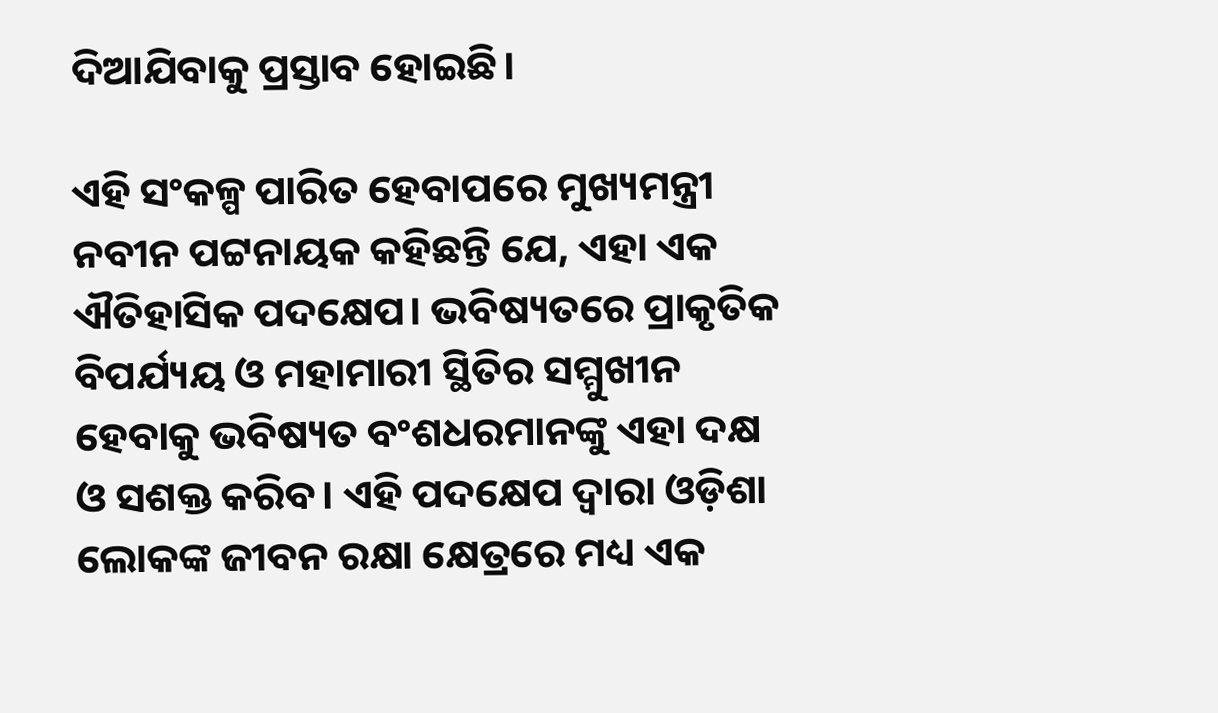ଦିଆଯିବାକୁ ପ୍ରସ୍ତାବ ହୋଇଛି।

ଏହି ସଂକଳ୍ପ ପାରିତ ହେବାପରେ ମୁଖ୍ୟମନ୍ତ୍ରୀ ନବୀନ ପଟ୍ଟନାୟକ କହିଛନ୍ତି ଯେ, ଏହା ଏକ ଐତିହାସିକ ପଦକ୍ଷେପ। ଭବିଷ୍ୟତରେ ପ୍ରାକୃତିକ ବିପର୍ଯ୍ୟୟ ଓ ମହାମାରୀ ସ୍ଥିତିର ସମ୍ମୁଖୀନ ହେବାକୁ ଭବିଷ୍ୟତ ବଂଶଧରମାନଙ୍କୁ ଏହା ଦକ୍ଷ ଓ ସଶକ୍ତ କରିବ। ଏହି ପଦକ୍ଷେପ ଦ୍ୱାରା ଓଡ଼ିଶା ଲୋକଙ୍କ ଜୀବନ ରକ୍ଷା କ୍ଷେତ୍ରରେ ମଧ୍ୟ ଏକ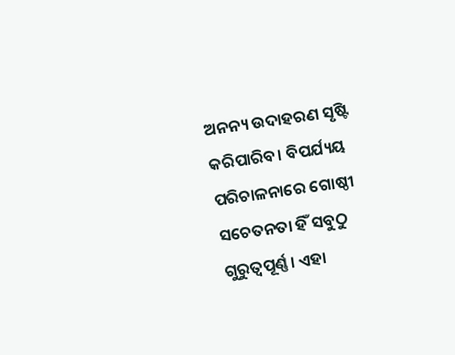ଅନନ୍ୟ ଉଦାହରଣ ସୃଷ୍ଟି କରିପାରିବ। ବିପର୍ଯ୍ୟୟ ପରିଚାଳନାରେ ଗୋଷ୍ଠୀ ସଚେତନତା ହିଁ ସବୁଠୁ ଗୁରୁତ୍ୱପୂର୍ଣ୍ଣ। ଏହା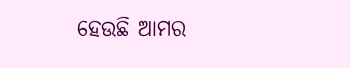ହେଉଛି ଆମର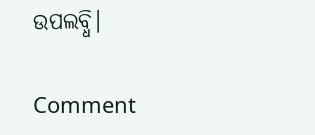ଉପଲବ୍ଧି।

Comment